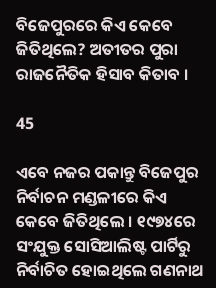ବିଜେପୁରରେ କିଏ କେବେ ଜିତିଥିଲେ? ଅତୀତର ପୁରା ରାଜନୈତିକ ହିସାବ କିତାବ ।

45

ଏବେ ନଜର ପକାନ୍ତୁ ବିଜେପୁର ନିର୍ବାଚନ ମଣ୍ଡଳୀରେ କିଏ କେବେ ଜିତିଥିଲେ । ୧୯୭୪ରେ ସଂଯୁକ୍ତ ସୋସିଆଲିଷ୍ଟ ପାର୍ଟିରୁ ନିର୍ବାଚିତ ହୋଇଥିଲେ ଗଣନାଥ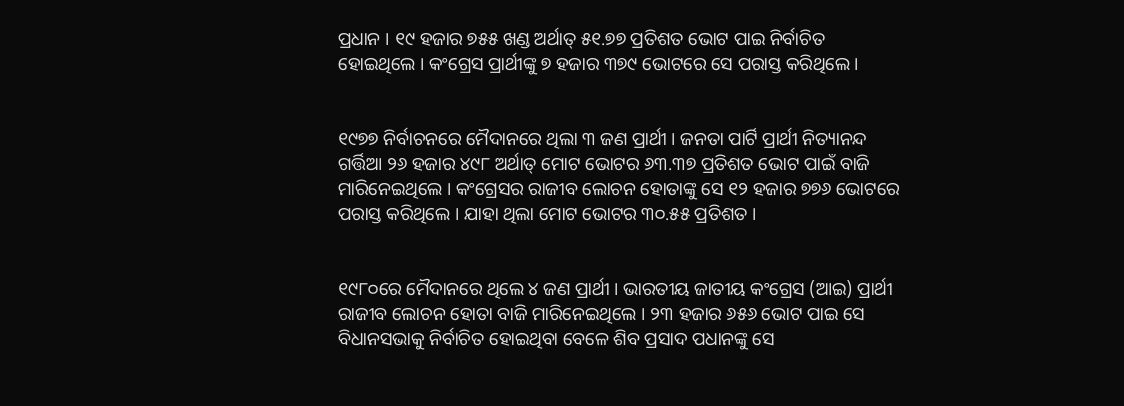ପ୍ରଧାନ । ୧୯ ହଜାର ୭୫୫ ଖଣ୍ଡ ଅର୍ଥାତ୍ ୫୧.୭୭ ପ୍ରତିଶତ ଭୋଟ ପାଇ ନିର୍ବାଚିତ ହୋଇଥିଲେ । କଂଗ୍ରେସ ପ୍ରାର୍ଥୀଙ୍କୁ ୭ ହଜାର ୩୭୯ ଭୋଟରେ ସେ ପରାସ୍ତ କରିଥିଲେ ।


୧୯୭୭ ନିର୍ବାଚନରେ ମୈଦାନରେ ଥିଲା ୩ ଜଣ ପ୍ରାର୍ଥୀ । ଜନତା ପାର୍ଟି ପ୍ରାର୍ଥୀ ନିତ୍ୟାନନ୍ଦ ଗର୍ତ୍ତିଆ ୨୬ ହଜାର ୪୯୮ ଅର୍ଥାତ୍ ମୋଟ ଭୋଟର ୬୩.୩୭ ପ୍ରତିଶତ ଭୋଟ ପାଇଁ ବାଜି ମାରିନେଇଥିଲେ । କଂଗ୍ରେସର ରାଜୀବ ଲୋଚନ ହୋତାଙ୍କୁ ସେ ୧୨ ହଜାର ୭୭୬ ଭୋଟରେ ପରାସ୍ତ କରିଥିଲେ । ଯାହା ଥିଲା ମୋଟ ଭୋଟର ୩୦.୫୫ ପ୍ରତିଶତ ।


୧୯୮୦ରେ ମୈଦାନରେ ଥିଲେ ୪ ଜଣ ପ୍ରାର୍ଥୀ । ଭାରତୀୟ ଜାତୀୟ କଂଗ୍ରେସ (ଆଇ) ପ୍ରାର୍ଥୀ ରାଜୀବ ଲୋଚନ ହୋତା ବାଜି ମାରିନେଇଥିଲେ । ୨୩ ହଜାର ୬୫୬ ଭୋଟ ପାଇ ସେ ବିଧାନସଭାକୁ ନିର୍ବାଚିତ ହୋଇଥିବା ବେଳେ ଶିବ ପ୍ରସାଦ ପଧାନଙ୍କୁ ସେ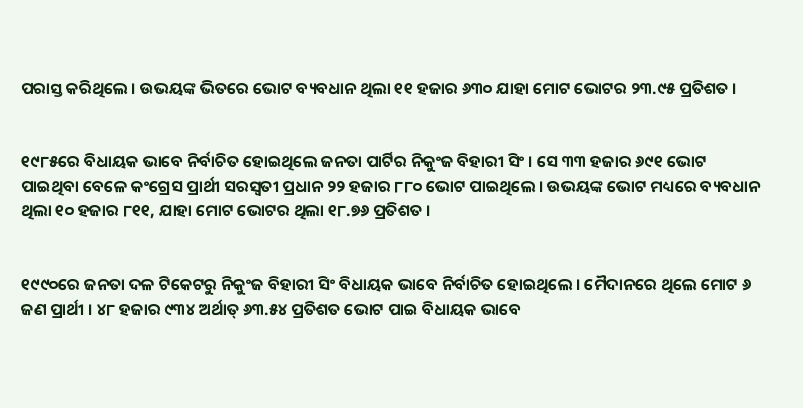ପରାସ୍ତ କରିଥିଲେ । ଉଭୟଙ୍କ ଭିତରେ ଭୋଟ ବ୍ୟବଧାନ ଥିଲା ୧୧ ହଜାର ୬୩୦ ଯାହା ମୋଟ ଭୋଟର ୨୩.୯୫ ପ୍ରତିଶତ ।


୧୯୮୫ରେ ବିଧାୟକ ଭାବେ ନିର୍ବାଚିତ ହୋଇଥିଲେ ଜନତା ପାର୍ଟିର ନିକୁଂଜ ବିହାରୀ ସିଂ । ସେ ୩୩ ହଜାର ୬୯୧ ଭୋଟ ପାଇଥିବା ବେଳେ କଂଗ୍ରେସ ପ୍ରାର୍ଥୀ ସରସ୍ୱତୀ ପ୍ରଧାନ ୨୨ ହଜାର ୮୮୦ ଭୋଟ ପାଇଥିଲେ । ଉଭୟଙ୍କ ଭୋଟ ମଧ୍ୟରେ ବ୍ୟବଧାନ ଥିଲା ୧୦ ହଜାର ୮୧୧, ଯାହା ମୋଟ ଭୋଟର ଥିଲା ୧୮.୭୬ ପ୍ରତିଶତ ।


୧୯୯୦ରେ ଜନତା ଦଳ ଟିକେଟରୁ ନିକୁଂଜ ବିହାରୀ ସିଂ ବିଧାୟକ ଭାବେ ନିର୍ବାଚିତ ହୋଇଥିଲେ । ମୈଦାନରେ ଥିଲେ ମୋଟ ୬ ଜଣ ପ୍ରାର୍ଥୀ । ୪୮ ହଜାର ୯୩୪ ଅର୍ଥାତ୍ ୬୩.୫୪ ପ୍ରତିଶତ ଭୋଟ ପାଇ ବିଧାୟକ ଭାବେ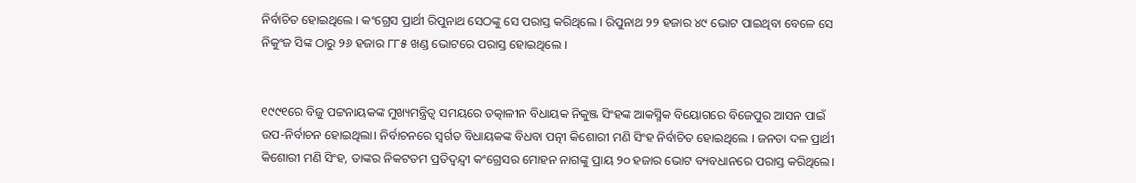ନିର୍ବାଚିତ ହୋଇଥିଲେ । କଂଗ୍ରେସ ପ୍ରାର୍ଥୀ ରିପୁନାଥ ସେଠଙ୍କୁ ସେ ପରାସ୍ତ କରିଥିଲେ । ରିପୁନାଥ ୨୨ ହଜାର ୪୯ ଭୋଟ ପାଇଥିବା ବେଳେ ସେ ନିକୁଂଜ ସିଙ୍କ ଠାରୁ ୨୬ ହଜାର ୮୮୫ ଖଣ୍ଡ ଭୋଟରେ ପରାସ୍ତ ହୋଇଥିଲେ ।


୧୯୯୧ରେ ବିଜୁ ପଟ୍ଟନାୟକଙ୍କ ମୁଖ୍ୟମନ୍ତ୍ରିତ୍ୱ ସମୟରେ ତତ୍କାଳୀନ ବିଧାୟକ ନିକୁଞ୍ଜ ସିଂହଙ୍କ ଆକସ୍ମିକ ବିୟୋଗରେ ବିଜେପୁର ଆସନ ପାଇଁ ଉପ-ନିର୍ବାଚନ ହୋଇଥିଲା। ନିର୍ବାଚନରେ ସ୍ୱର୍ଗତ ବିଧାୟକଙ୍କ ବିଧବା ପତ୍ନୀ କିଶୋରୀ ମଣି ସିଂହ ନିର୍ବାଚିତ ହୋଇଥିଲେ । ଜନତା ଦଳ ପ୍ରାର୍ଥୀ କିଶୋରୀ ମଣି ସିଂହ, ତାଙ୍କର ନିକଟତମ ପ୍ରତିଦ୍ୱନ୍ଦ୍ୱୀ କଂଗ୍ରେସର ମୋହନ ନାଗଙ୍କୁ ପ୍ରାୟ ୨୦ ହଜାର ଭୋଟ ବ୍ୟବଧାନରେ ପରାସ୍ତ କରିଥିଲେ।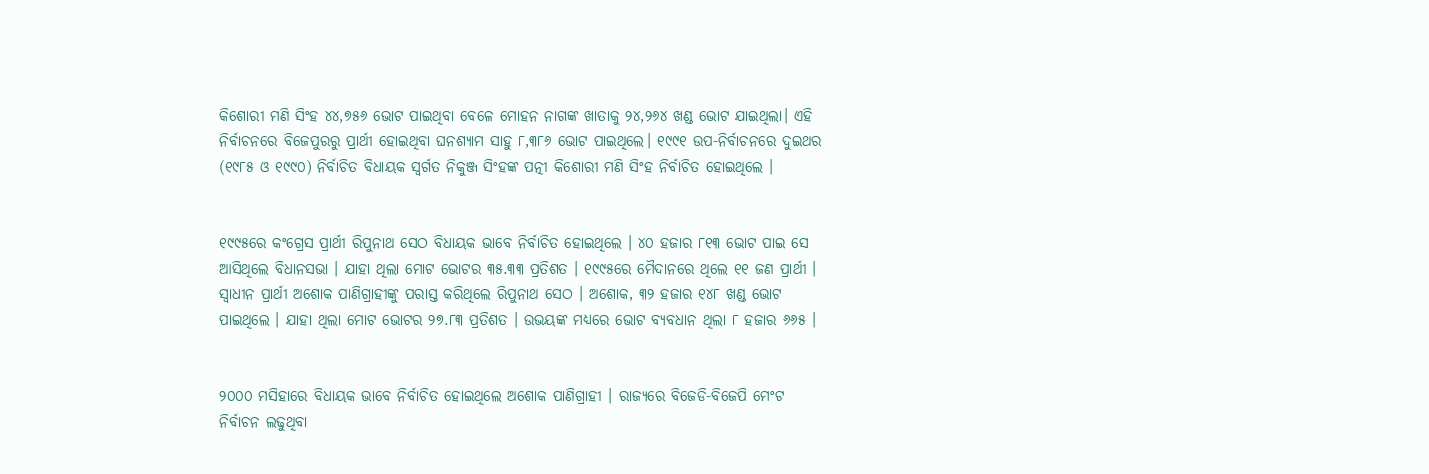କିଶୋରୀ ମଣି ସିଂହ ୪୪,୭୫୬ ଭୋଟ ପାଇଥିବା ବେଳେ ମୋହନ ନାଗଙ୍କ ଖାତାକୁ ୨୪,୨୬୪ ଖଣ୍ଡ ଭୋଟ ଯାଇଥିଲା। ଏହି ନିର୍ବାଚନରେ ବିଜେପୁରରୁ ପ୍ରାର୍ଥୀ ହୋଇଥିବା ଘନଶ୍ୟାମ ସାହୁ ୮,୩୮୬ ଭୋଟ ପାଇଥିଲେ। ୧୯୯୧ ଉପ-ନିର୍ବାଚନରେ ଦୁଇଥର (୧୯୮୫ ଓ ୧୯୯୦) ନିର୍ବାଚିତ ବିଧାୟକ ସ୍ୱର୍ଗତ ନିକୁଞ୍ଜ ସିଂହଙ୍କ ପତ୍ନୀ କିଶୋରୀ ମଣି ସିଂହ ନିର୍ବାଚିତ ହୋଇଥିଲେ ।


୧୯୯୫ରେ କଂଗ୍ରେସ ପ୍ରାର୍ଥୀ ରିପୁନାଥ ସେଠ ବିଧାୟକ ଭାବେ ନିର୍ବାଚିତ ହୋଇଥିଲେ । ୪୦ ହଜାର ୮୧୩ ଭୋଟ ପାଇ ସେ ଆସିଥିଲେ ବିଧାନସଭା । ଯାହା ଥିଲା ମୋଟ ଭୋଟର ୩୫.୩୩ ପ୍ରତିଶତ । ୧୯୯୫ରେ ମୈଦାନରେ ଥିଲେ ୧୧ ଜଣ ପ୍ରାର୍ଥୀ । ସ୍ୱାଧୀନ ପ୍ରାର୍ଥୀ ଅଶୋକ ପାଣିଗ୍ରାହୀଙ୍କୁ ପରାସ୍ତ କରିଥିଲେ ରିପୁନାଥ ସେଠ । ଅଶୋକ, ୩୨ ହଜାର ୧୪୮ ଖଣ୍ଡ ଭୋଟ ପାଇଥିଲେ । ଯାହା ଥିଲା ମୋଟ ଭୋଟର ୨୭.୮୩ ପ୍ରତିଶତ । ଉଭୟଙ୍କ ମଧ୍ୟରେ ଭୋଟ ବ୍ୟବଧାନ ଥିଲା ୮ ହଜାର ୬୬୫ ।


୨୦୦୦ ମସିହାରେ ବିଧାୟକ ଭାବେ ନିର୍ବାଚିତ ହୋଇଥିଲେ ଅଶୋକ ପାଣିଗ୍ରାହୀ । ରାଜ୍ୟରେ ବିଜେଡି-ବିଜେପି ମେଂଟ ନିର୍ବାଚନ ଲଢୁଥିବା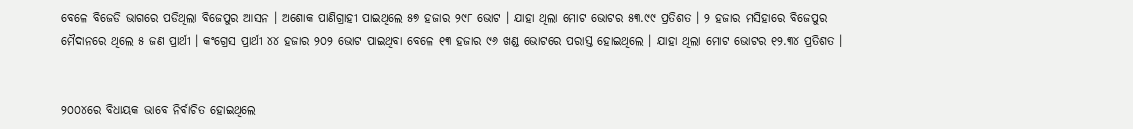ବେଳେ ବିଜେଡି ଭାଗରେ ପଡିଥିଲା ବିଜେପୁର ଆସନ । ଅଶୋକ ପାଣିଗ୍ରାହୀ ପାଇଥିଲେ ୫୭ ହଜାର ୨୯୮ ଭୋଟ । ଯାହା ଥିଲା ମୋଟ ଭୋଟର ୫୩.୯୯ ପ୍ରତିଶତ । ୨ ହଜାର ମସିହାରେ ବିଜେପୁର ମୈଦାନରେ ଥିଲେ ୫ ଜଣ ପ୍ରାର୍ଥୀ । କଂଗ୍ରେସ ପ୍ରାର୍ଥୀ ୪୪ ହଜାର ୨୦୨ ଭୋଟ ପାଇଥିବା ବେଳେ ୧୩ ହଜାର ୯୬ ଖଣ୍ଡ ଭୋଟରେ ପରାସ୍ତ ହୋଇଥିଲେ । ଯାହା ଥିଲା ମୋଟ ଭୋଟର ୧୨.୩୪ ପ୍ରତିଶତ ।


୨୦୦୪ରେ ବିଧାୟକ ଭାବେ ନିର୍ବାଚିତ ହୋଇଥିଲେ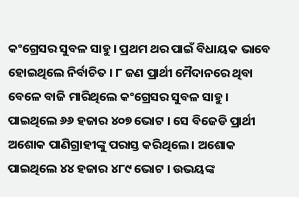କଂଗ୍ରେସର ସୁବଳ ସାହୁ । ପ୍ରଥମ ଥର ପାଇଁ ବିଧାୟକ ଭାବେ ହୋଇଥିଲେ ନିର୍ବାଚିତ । ୮ ଜଣ ପ୍ରାର୍ଥୀ ମୈଦାନରେ ଥିବା ବେଳେ ବାଜି ମାରିଥିଲେ କଂଗ୍ରେସର ସୁବଳ ସାହୁ । ପାଇଥିଲେ ୬୬ ହଜାର ୪୦୭ ଭୋଟ । ସେ ବିଜେଡି ପ୍ରାର୍ଥୀ ଅଶୋକ ପାଣିଗ୍ରାହୀଙ୍କୁ ପରାସ୍ତ କରିଥିଲେ । ଅଶୋକ ପାଇଥିଲେ ୪୪ ହଜାର ୪୮୯ ଭୋଟ । ଉଭୟଙ୍କ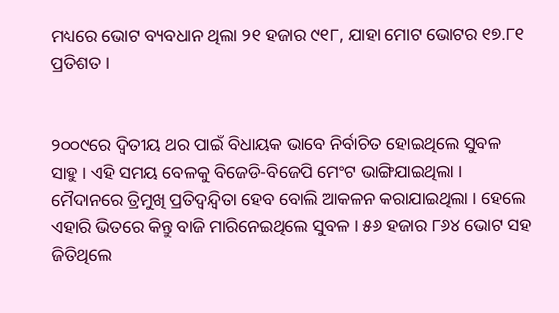ମଧ୍ୟରେ ଭୋଟ ବ୍ୟବଧାନ ଥିଲା ୨୧ ହଜାର ୯୧୮, ଯାହା ମୋଟ ଭୋଟର ୧୭.୮୧ ପ୍ରତିଶତ ।


୨୦୦୯ରେ ଦ୍ୱିତୀୟ ଥର ପାଇଁ ବିଧାୟକ ଭାବେ ନିର୍ବାଚିତ ହୋଇଥିଲେ ସୁବଳ ସାହୁ । ଏହି ସମୟ ବେଳକୁ ବିଜେଡି-ବିଜେପି ମେଂଟ ଭାଙ୍ଗିଯାଇଥିଲା । ମୈଦାନରେ ତ୍ରିମୁଖି ପ୍ରତିଦ୍ୱନ୍ଦ୍ୱିତା ହେବ ବୋଲି ଆକଳନ କରାଯାଇଥିଲା । ହେଲେ ଏହାରି ଭିତରେ କିନ୍ତୁ ବାଜି ମାରିନେଇଥିଲେ ସୁବଳ । ୫୬ ହଜାର ୮୬୪ ଭୋଟ ସହ ଜିତିଥିଲେ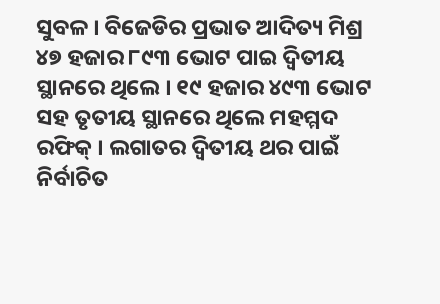ସୁବଳ । ବିଜେଡିର ପ୍ରଭାତ ଆଦିତ୍ୟ ମିଶ୍ର ୪୭ ହଜାର ୮୯୩ ଭୋଟ ପାଇ ଦ୍ୱିତୀୟ ସ୍ଥାନରେ ଥିଲେ । ୧୯ ହଜାର ୪୯୩ ଭୋଟ ସହ ତୃତୀୟ ସ୍ଥାନରେ ଥିଲେ ମହମ୍ମଦ ରଫିକ୍ । ଲଗାତର ଦ୍ୱିତୀୟ ଥର ପାଇଁ ନିର୍ବାଚିତ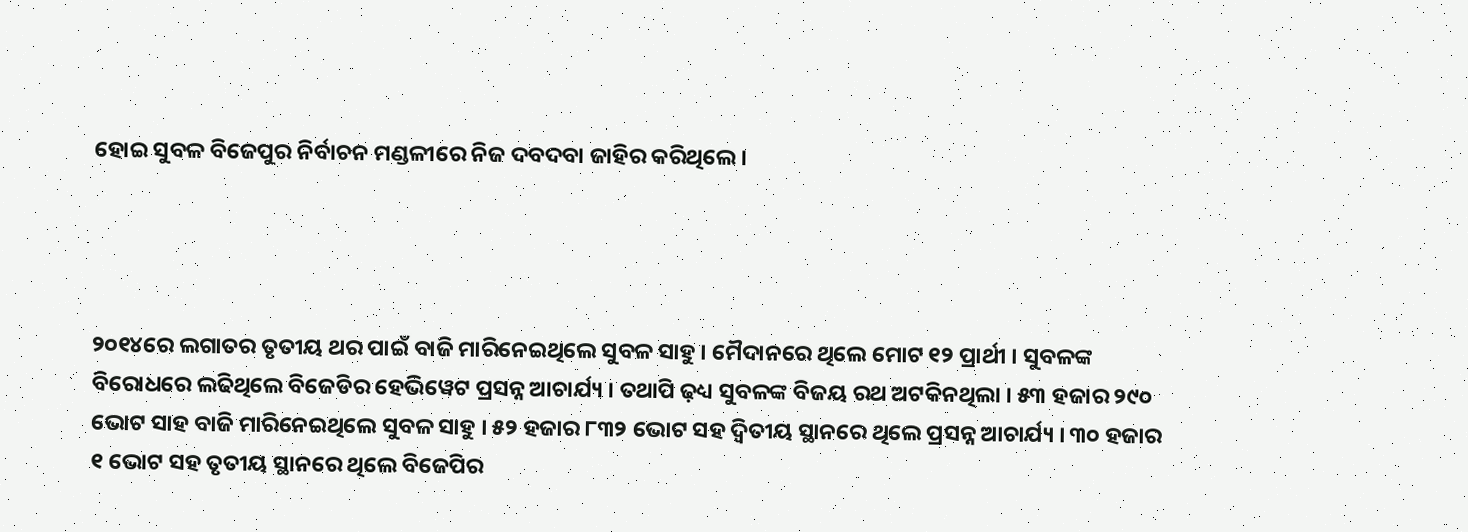ହୋଇ ସୁବଳ ବିଜେପୁର ନିର୍ବାଚନ ମଣ୍ଡଳୀରେ ନିଜ ଦବଦବା ଜାହିର କରିଥିଲେ ।




୨୦୧୪ରେ ଲଗାତର ତୃତୀୟ ଥର ପାଇଁ ବାଜି ମାରିନେଇଥିଲେ ସୁବଳ ସାହୁ । ମୈଦାନରେ ଥିଲେ ମୋଟ ୧୨ ପ୍ରାର୍ଥୀ । ସୁବଳଙ୍କ ବିରୋଧରେ ଲଢିଥିଲେ ବିଜେଡିର ହେଭିୱେଟ ପ୍ରସନ୍ନ ଆଚାର୍ଯ୍ୟ । ତଥାପି ଢ଼ଧ୍ୟ ସୁବଳଙ୍କ ବିଜୟ ରଥ ଅଟକିନଥିଲା । ୫୩ ହଜାର ୨୯୦ ଭୋଟ ସାହ ବାଜି ମାରିନେଇଥିଲେ ସୁବଳ ସାହୁ । ୫୨ ହଜାର ୮୩୨ ଭୋଟ ସହ ଦ୍ୱିତୀୟ ସ୍ଥାନରେ ଥିଲେ ପ୍ରସନ୍ନ ଆଚାର୍ଯ୍ୟ । ୩୦ ହଜାର ୧ ଭୋଟ ସହ ତୃତୀୟ ସ୍ଥାନରେ ଥିଲେ ବିଜେପିର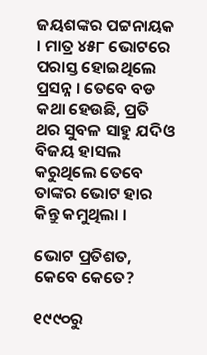ଜୟଶଙ୍କର ପଟ୍ଟନାୟକ । ମାତ୍ର ୪୫୮ ଭୋଟରେ ପରାସ୍ତ ହୋଇଥିଲେ ପ୍ରସନ୍ନ । ତେବେ ବଡ କଥା ହେଉଛି, ପ୍ରତି ଥର ସୁବଳ ସାହୁ ଯଦିଓ ବିଜୟ ହାସଲ କରୁଥିଲେ ତେବେ ତାଙ୍କର ଭୋଟ ହାର କିନ୍ତୁ କମୁଥିଲା ।

ଭୋଟ ପ୍ରତିଶତ, କେବେ କେତେ?

୧୯୯୦ରୁ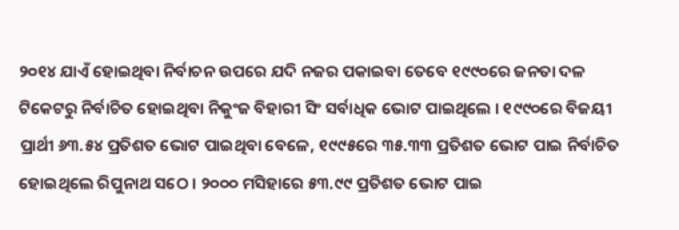୨୦୧୪ ଯାଏଁ ହୋଇଥିବା ନିର୍ବାଚନ ଉପରେ ଯଦି ନଜର ପକାଇବା ତେବେ ୧୯୯୦ରେ ଜନତା ଦଳ ଟିକେଟରୁ ନିର୍ବାଚିତ ହୋଇଥିବା ନିକୁଂଜ ବିହାରୀ ସିଂ ସର୍ବାଧିକ ଭୋଟ ପାଇଥିଲେ । ୧୯୯୦ରେ ବିଜୟୀ ପ୍ରାର୍ଥୀ ୬୩.୫୪ ପ୍ରତିଶତ ଭୋଟ ପାଇଥିବା ବେଳେ, ୧୯୯୫ରେ ୩୫.୩୩ ପ୍ରତିଶତ ଭୋଟ ପାଇ ନିର୍ବାଚିତ ହୋଇଥିଲେ ରିପୁନାଥ ସଠେ । ୨୦୦୦ ମସିହାରେ ୫୩.୯୯ ପ୍ରତିଶତ ଭୋଟ ପାଇ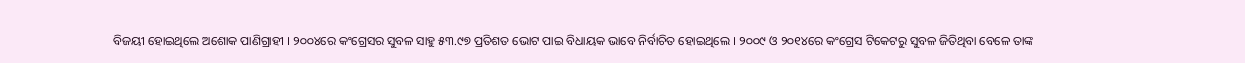ବିଜୟୀ ହୋଇଥିଲେ ଅଶୋକ ପାଣିଗ୍ରାହୀ । ୨୦୦୪ରେ କଂଗ୍ରେସର ସୁବଳ ସାହୁ ୫୩.୯୭ ପ୍ରତିଶତ ଭୋଟ ପାଇ ବିଧାୟକ ଭାବେ ନିର୍ବାଚିତ ହୋଇଥିଲେ । ୨୦୦୯ ଓ ୨୦୧୪ରେ କଂଗ୍ରେସ ଟିକେଟରୁ ସୁବଳ ଜିତିଥିବା ବେଳେ ତାଙ୍କ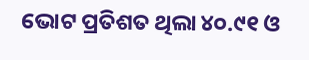ଭୋଟ ପ୍ରତିଶତ ଥିଲା ୪୦.୯୧ ଓ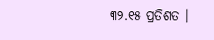୩୨.୧୫ ପ୍ରତିଶତ ।